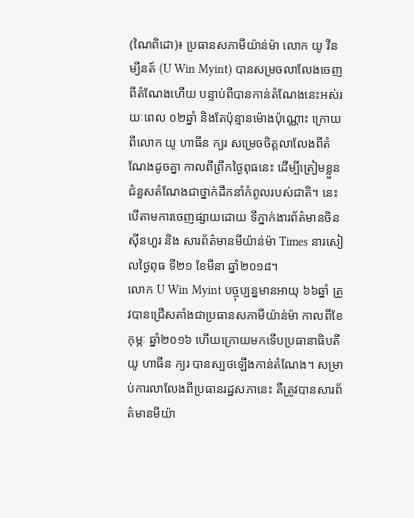(ណៃពិដោ)៖ ប្រធានសភាមីយ៉ាន់ម៉ា លោក យូ វីន ម្យីនត៍ (U Win Myint) បានសម្រចលាលែងចេញពីតំណែងហើយ បន្ទាប់ពីបានកាន់តំណែងនេះអស់រយៈពេល ០២ឆ្នាំ និងតែប៉ុន្មានម៉ោងប៉ុណ្ណោះ ក្រោយពីលោក យូ ហាធីន ក្យរ សម្រេចចិត្តលាលែងពីតំណែងដូចគ្នា កាលពីព្រឹកថ្ងៃពុធនេះ ដើម្បីត្រៀមខ្លួនជំនួសតំណែងជាថ្នាក់ដឹកនាំកំពូលរបស់ជាតិ។ នេះបើតាមការចេញផ្សាយដោយ ទីភ្នាក់ងារព័ត៌មានចិន ស៊ីនហួរ និង សារព័ត៌មានមីយ៉ាន់ម៉ា Times នារសៀលថ្ងៃពុធ ទី២១ ខែមីនា ឆ្នាំ២០១៨។
លោក U Win Myint បច្ចុប្បន្នមានអាយុ ៦៦ឆ្នាំ ត្រូវបានជ្រើសតាំងជាប្រធានសភាមីយ៉ាន់ម៉ា កាលពីខែកុម្ភៈ ឆ្នាំ២០១៦ ហើយក្រោយមកទើបប្រធានាធិបតី យូ ហាធីន ក្យរ បានស្បថឡើងកាន់តំណែង។ សម្រាប់ការលាលែងពីប្រធានរដ្ឋសភានេះ គឺត្រូវបានសារព័ត៌មានមីយ៉ា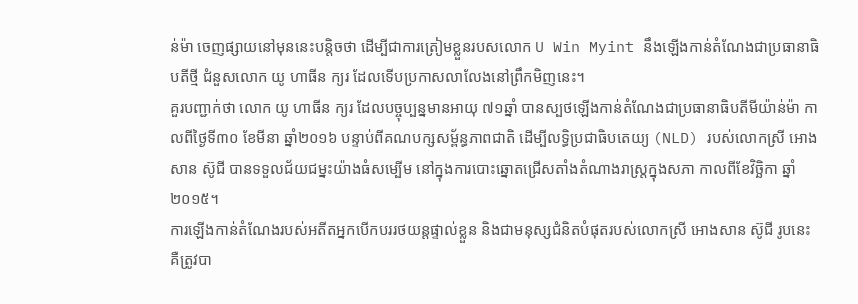ន់ម៉ា ចេញផ្សាយនៅមុននេះបន្តិចថា ដើម្បីជាការត្រៀមខ្លួនរបសលោក U Win Myint នឹងឡើងកាន់តំណែងជាប្រធានាធិបតីថ្មី ជំនួសលោក យូ ហាធីន ក្យរ ដែលទើបប្រកាសលាលែងនៅព្រឹកមិញនេះ។
គួរបញ្ជាក់ថា លោក យូ ហាធីន ក្យរ ដែលបច្ចុប្បន្នមានអាយុ ៧១ឆ្នាំ បានស្បថឡើងកាន់តំណែងជាប្រធានាធិបតីមីយ៉ាន់ម៉ា កាលពីថ្ងៃទី៣០ ខែមីនា ឆ្នាំ២០១៦ បន្ទាប់ពីគណបក្សសម្ព័ន្ធភាពជាតិ ដើម្បីលទ្ធិប្រជាធិបតេយ្យ (NLD) របស់លោកស្រី អោងសាន ស៊ូជី បានទទួលជ័យជម្នះយ៉ាងធំសម្បើម នៅក្នុងការបោះឆ្នោតជ្រើសតាំងតំណាងរាស្ត្រក្នុងសភា កាលពីខែវិច្ឆិកា ឆ្នាំ២០១៥។
ការឡើងកាន់តំណែងរបស់អតីតអ្នកបើកបររថយន្តផ្ទាល់ខ្លួន និងជាមនុស្សជំនិតបំផុតរបស់លោកស្រី អោងសាន ស៊ូជី រូបនេះ គឺត្រូវបា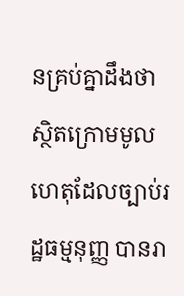នគ្រប់គ្នាដឹងថា ស្ថិតក្រោមមូលហេតុដែលច្បាប់រដ្ឋធម្មនុញ្ញ បានរា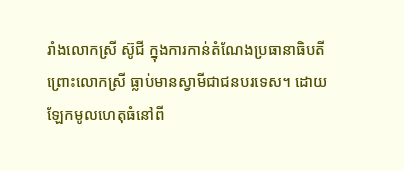រាំងលោកស្រី ស៊ូជី ក្នុងការកាន់តំណែងប្រធានាធិបតី ព្រោះលោកស្រី ធ្លាប់មានស្វាមីជាជនបរទេស។ ដោយឡែកមូលហេតុធំនៅពី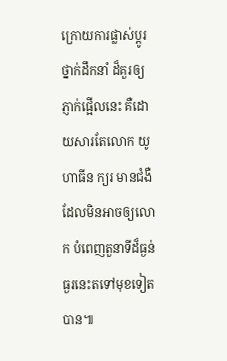ក្រោយការផ្លាស់ប្តូរថ្នាក់ដឹកនាំ ដ៏គួរឲ្យភ្ញាក់ផ្អើលនេះ គឺដោយសារតែលោក យូ ហាធីន ក្យរ មានជំងឺ ដែលមិនអាចឲ្យលោក បំពេញតួនាទីដ៏ធ្ងន់ធ្ងរនេះតទៅមុខទៀតបាន៕